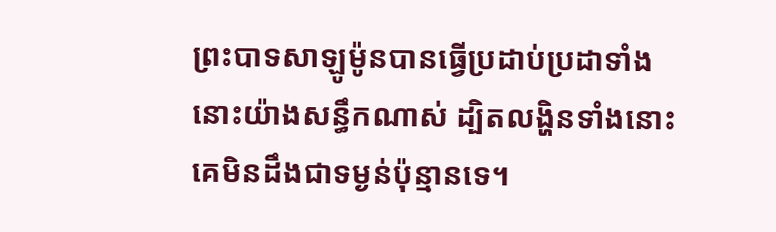ព្រះបាទសាឡូម៉ូនបានធ្វើប្រដាប់ប្រដាទាំងនោះយ៉ាងសន្ធឹកណាស់ ដ្បិតលង្ហិនទាំងនោះគេមិនដឹងជាទម្ងន់ប៉ុន្មានទេ។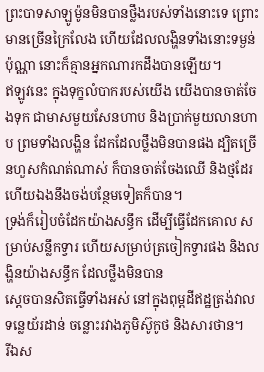ព្រះបាទសាឡូម៉ូនមិនបានថ្លឹងរបស់ទាំងនោះទេ ព្រោះមានច្រើនក្រៃលែង ហើយដែលលង្ហិនទាំងនោះទម្ងន់ប៉ុណ្ណា នោះក៏គ្មានអ្នកណារកដឹងបានឡើយ។
ឥឡូវនេះ ក្នុងទុក្ខលំបាករបស់យើង យើងបានចាត់ចែងទុក ជាមាសមួយសែនហាប និងប្រាក់មួយលានហាប ព្រមទាំងលង្ហិន ដែកដែលថ្លឹងមិនបានផង ដ្បិតច្រើនហួសកំណត់ណាស់ ក៏បានចាត់ចែងឈើ និងថ្មដែរ ហើយឯងនឹងចង់បន្ថែមទៀតក៏បាន។
ទ្រង់ក៏រៀបចំដែកយ៉ាងសន្ធឹក ដើម្បីធ្វើដែកគោល សម្រាប់សន្លឹកទ្វារ ហើយសម្រាប់ត្រចៀកទ្វារផង និងលង្ហិនយ៉ាងសន្ធឹក ដែលថ្លឹងមិនបាន
ស្ដេចបានសិតធ្វើទាំងអស់ នៅក្នុងពុម្ពដីឥដ្ឋត្រង់វាលទន្លេយ័រដាន់ ចន្លោះរវាងភូមិស៊ូកូថ និងសារថាន។
រីឯស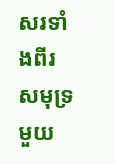សរទាំងពីរ សមុទ្រមួយ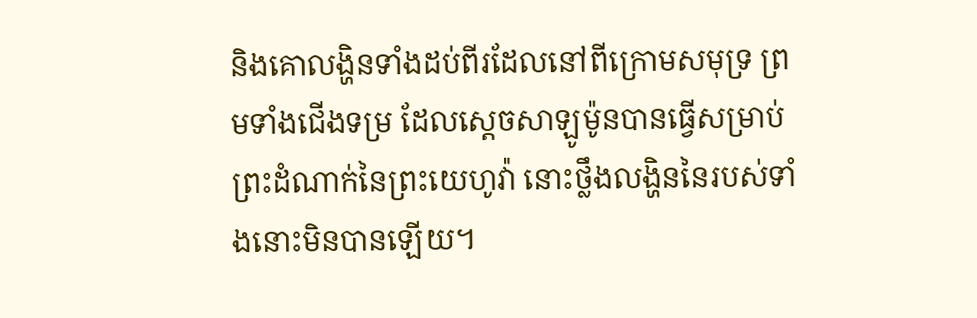និងគោលង្ហិនទាំងដប់ពីរដែលនៅពីក្រោមសមុទ្រ ព្រមទាំងជើងទម្រ ដែលស្តេចសាឡូម៉ូនបានធ្វើសម្រាប់ព្រះដំណាក់នៃព្រះយេហូវ៉ា នោះថ្លឹងលង្ហិននៃរបស់ទាំងនោះមិនបានឡើយ។